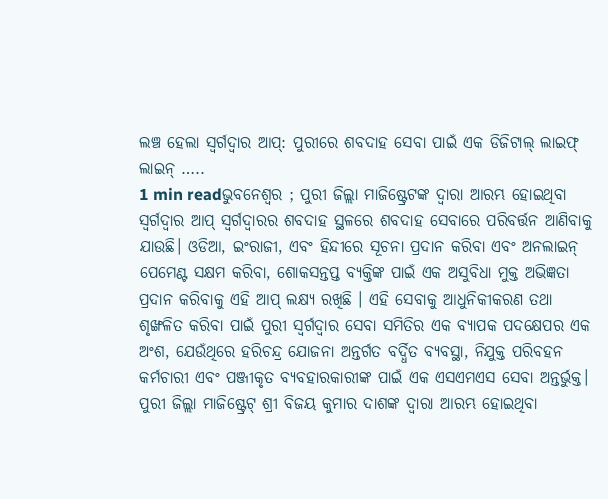ଲଞ୍ଚ ହେଲା ସ୍ୱର୍ଗଦ୍ୱାର ଆପ୍: ପୁରୀରେ ଶବଦାହ ସେବା ପାଇଁ ଏକ ଡିଜିଟାଲ୍ ଲାଇଫ୍ ଲାଇନ୍ …..
1 min readଭୁବନେଶ୍ୱର ; ପୁରୀ ଜିଲ୍ଲା ମାଜିଷ୍ଟ୍ରେଟଙ୍କ ଦ୍ୱାରା ଆରମ୍ଭ ହୋଇଥିବା ସ୍ୱର୍ଗଦ୍ୱାର ଆପ୍ ସ୍ୱର୍ଗଦ୍ୱାରର ଶବଦାହ ସ୍ଥଳରେ ଶବଦାହ ସେବାରେ ପରିବର୍ତ୍ତନ ଆଣିବାକୁ ଯାଉଛି। ଓଡିଆ, ଇଂରାଜୀ, ଏବଂ ହିନ୍ଦୀରେ ସୂଚନା ପ୍ରଦାନ କରିବା ଏବଂ ଅନଲାଇନ୍ ପେମେଣ୍ଟ ସକ୍ଷମ କରିବା, ଶୋକସନ୍ତପ୍ତ ବ୍ୟକ୍ତିଙ୍କ ପାଇଁ ଏକ ଅସୁବିଧା ମୁକ୍ତ ଅଭିଜ୍ଞତା ପ୍ରଦାନ କରିବାକୁ ଏହି ଆପ୍ ଲକ୍ଷ୍ୟ ରଖିଛି । ଏହି ସେବାକୁ ଆଧୁନିକୀକରଣ ତଥା ଶୃଙ୍ଖଳିତ କରିବା ପାଇଁ ପୁରୀ ସ୍ୱର୍ଗଦ୍ୱାର ସେବା ସମିତିର ଏକ ବ୍ୟାପକ ପଦକ୍ଷେପର ଏକ ଅଂଶ, ଯେଉଁଥିରେ ହରିଚନ୍ଦ୍ର ଯୋଜନା ଅନ୍ତର୍ଗତ ବର୍ଦ୍ଧିତ ବ୍ୟବସ୍ଥା, ନିଯୁକ୍ତ ପରିବହନ କର୍ମଚାରୀ ଏବଂ ପଞ୍ଜୀକୃତ ବ୍ୟବହାରକାରୀଙ୍କ ପାଇଁ ଏକ ଏସଏମଏସ ସେବା ଅନ୍ତର୍ଭୁକ୍ତ।
ପୁରୀ ଜିଲ୍ଲା ମାଜିଷ୍ଟ୍ରେଟ୍ ଶ୍ରୀ ବିଜୟ କୁମାର ଦାଶଙ୍କ ଦ୍ୱାରା ଆରମ୍ଭ ହୋଇଥିବା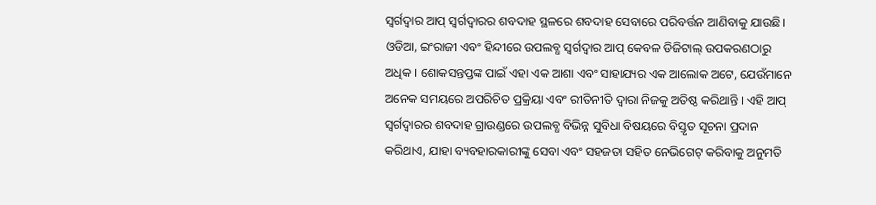ସ୍ୱର୍ଗଦ୍ୱାର ଆପ୍ ସ୍ୱର୍ଗଦ୍ୱାରର ଶବଦାହ ସ୍ଥଳରେ ଶବଦାହ ସେବାରେ ପରିବର୍ତ୍ତନ ଆଣିବାକୁ ଯାଉଛି।
ଓଡିଆ, ଇଂରାଜୀ ଏବଂ ହିନ୍ଦୀରେ ଉପଲବ୍ଧ ସ୍ୱର୍ଗଦ୍ୱାର ଆପ୍ କେବଳ ଡିଜିଟାଲ୍ ଉପକରଣଠାରୁ ଅଧିକ । ଶୋକସନ୍ତପ୍ତଙ୍କ ପାଇଁ ଏହା ଏକ ଆଶା ଏବଂ ସାହାଯ୍ୟର ଏକ ଆଲୋକ ଅଟେ, ଯେଉଁମାନେ ଅନେକ ସମୟରେ ଅପରିଚିତ ପ୍ରକ୍ରିୟା ଏବଂ ରୀତିନୀତି ଦ୍ୱାରା ନିଜକୁ ଅତିଷ୍ଠ କରିଥାନ୍ତି । ଏହି ଆପ୍ ସ୍ୱର୍ଗଦ୍ୱାରର ଶବଦାହ ଗ୍ରାଉଣ୍ଡରେ ଉପଲବ୍ଧ ବିଭିନ୍ନ ସୁବିଧା ବିଷୟରେ ବିସ୍ତୃତ ସୂଚନା ପ୍ରଦାନ କରିଥାଏ, ଯାହା ବ୍ୟବହାରକାରୀଙ୍କୁ ସେବା ଏବଂ ସହଜତା ସହିତ ନେଭିଗେଟ୍ କରିବାକୁ ଅନୁମତି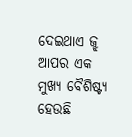ଦେଇଥାଏ ଜ୍ଝ ଆପର ଏକ ମୁଖ୍ୟ ବୈଶିଷ୍ଟ୍ୟ ହେଉଛି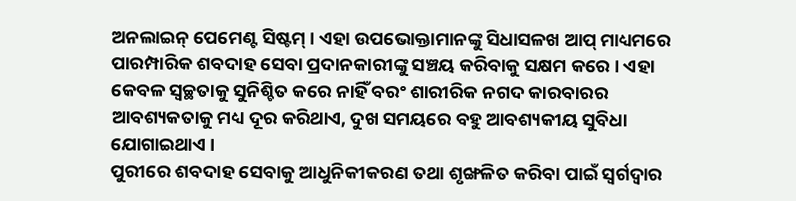ଅନଲାଇନ୍ ପେମେଣ୍ଟ ସିଷ୍ଟମ୍ । ଏହା ଉପଭୋକ୍ତାମାନଙ୍କୁ ସିଧାସଳଖ ଆପ୍ ମାଧ୍ୟମରେ ପାରମ୍ପାରିକ ଶବଦାହ ସେବା ପ୍ରଦାନକାରୀଙ୍କୁ ସଞ୍ଚୟ କରିବାକୁ ସକ୍ଷମ କରେ । ଏହା କେବଳ ସ୍ୱଚ୍ଛତାକୁ ସୁନିଶ୍ଚିତ କରେ ନାହିଁ ବରଂ ଶାରୀରିକ ନଗଦ କାରବାରର ଆବଶ୍ୟକତାକୁ ମଧ୍ୟ ଦୂର କରିଥାଏ, ଦୁଖ ସମୟରେ ବହୁ ଆବଶ୍ୟକୀୟ ସୁବିଧା ଯୋଗାଇଥାଏ ।
ପୁରୀରେ ଶବଦାହ ସେବାକୁ ଆଧୁନିକୀକରଣ ତଥା ଶୃଙ୍ଖଳିତ କରିବା ପାଇଁ ସ୍ୱର୍ଗଦ୍ୱାର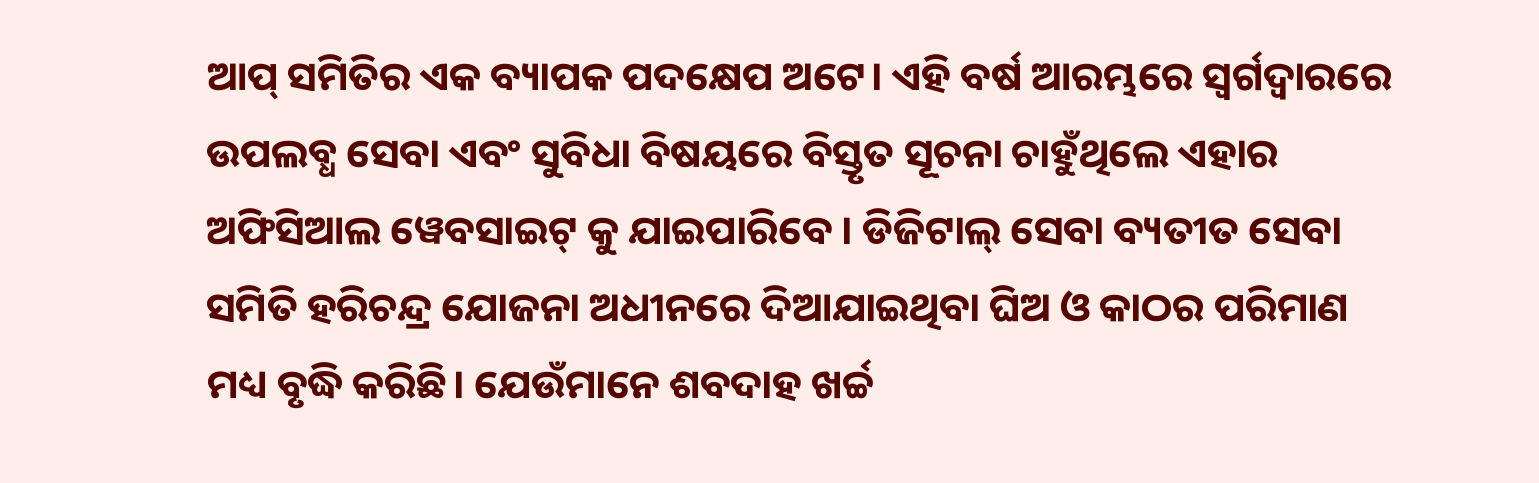ଆପ୍ ସମିତିର ଏକ ବ୍ୟାପକ ପଦକ୍ଷେପ ଅଟେ। ଏହି ବର୍ଷ ଆରମ୍ଭରେ ସ୍ୱର୍ଗଦ୍ୱାରରେ ଉପଲବ୍ଧ ସେବା ଏବଂ ସୁବିଧା ବିଷୟରେ ବିସ୍ତୃତ ସୂଚନା ଚାହୁଁଥିଲେ ଏହାର ଅଫିସିଆଲ ୱେବସାଇଟ୍ କୁ ଯାଇପାରିବେ । ଡିଜିଟାଲ୍ ସେବା ବ୍ୟତୀତ ସେବା ସମିତି ହରିଚନ୍ଦ୍ର ଯୋଜନା ଅଧୀନରେ ଦିଆଯାଇଥିବା ଘିଅ ଓ କାଠର ପରିମାଣ ମଧ୍ୟ ବୃଦ୍ଧି କରିଛି। ଯେଉଁମାନେ ଶବଦାହ ଖର୍ଚ୍ଚ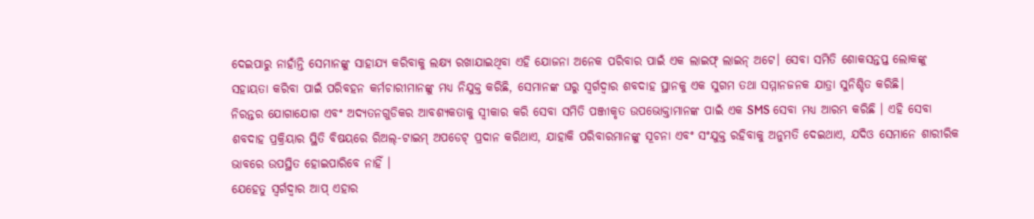ଦେଇପାରୁ ନାହାଁନ୍ତି ସେମାନଙ୍କୁ ସାହାଯ୍ୟ କରିବାକୁ ଲକ୍ଷ୍ୟ ରଖାଯାଇଥିବା ଏହି ଯୋଜନା ଅନେକ ପରିବାର ପାଇଁ ଏକ ଲାଇଫ୍ ଲାଇନ୍ ଅଟେ। ସେବା ସମିତି ଶୋକସନ୍ତପ୍ତ ଲୋକଙ୍କୁ ସହାୟତା କରିବା ପାଇଁ ପରିବହନ କର୍ମଚାରୀମାନଙ୍କୁ ମଧ୍ୟ ନିଯୁକ୍ତ କରିଛି, ସେମାନଙ୍କ ଘରୁ ସ୍ୱର୍ଗଦ୍ୱାର ଶବଦାହ ସ୍ଥାନକୁ ଏକ ସୁଗମ ତଥା ସମ୍ମାନଜନକ ଯାତ୍ରା ସୁନିଶ୍ଚିତ କରିଛି।
ନିରନ୍ତର ଯୋଗାଯୋଗ ଏବଂ ଅଦ୍ୟତନଗୁଡିକର ଆବଶ୍ୟକତାକୁ ସ୍ୱୀକାର କରି ସେବା ସମିତି ପଞ୍ଜୀକୃତ ଉପଭୋକ୍ତାମାନଙ୍କ ପାଇଁ ଏକ SMS ସେବା ମଧ୍ୟ ଆରମ୍ଭ କରିଛି । ଏହି ସେବା ଶବଦାହ ପ୍ରକ୍ରିୟାର ସ୍ଥିତି ବିଷୟରେ ରିଅଲ୍-ଟାଇମ୍ ଅପଡେଟ୍ ପ୍ରଦାନ କରିଥାଏ, ଯାହାକି ପରିବାରମାନଙ୍କୁ ସୂଚନା ଏବଂ ସଂଯୁକ୍ତ ରହିବାକୁ ଅନୁମତି ଦେଇଥାଏ, ଯଦିଓ ସେମାନେ ଶାରୀରିକ ଭାବରେ ଉପସ୍ଥିତ ହୋଇପାରିବେ ନାହିଁ ।
ଯେହେତୁ ସ୍ୱର୍ଗଦ୍ୱାର ଆପ୍ ଏହାର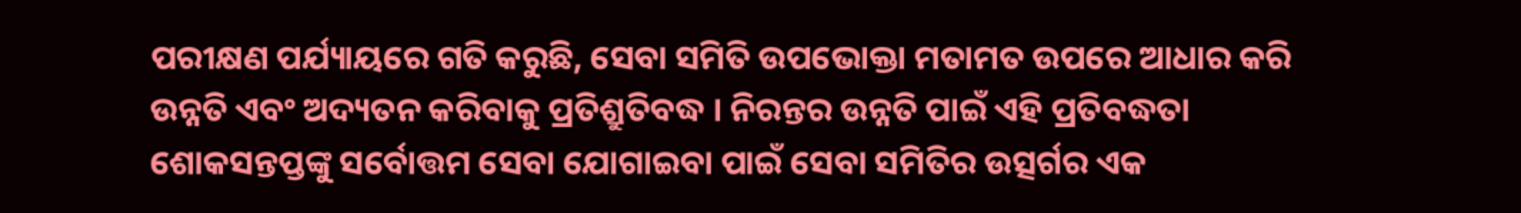ପରୀକ୍ଷଣ ପର୍ଯ୍ୟାୟରେ ଗତି କରୁଛି, ସେବା ସମିତି ଉପଭୋକ୍ତା ମତାମତ ଉପରେ ଆଧାର କରି ଉନ୍ନତି ଏବଂ ଅଦ୍ୟତନ କରିବାକୁ ପ୍ରତିଶ୍ରୁତିବଦ୍ଧ । ନିରନ୍ତର ଉନ୍ନତି ପାଇଁ ଏହି ପ୍ରତିବଦ୍ଧତା ଶୋକସନ୍ତପ୍ତଙ୍କୁ ସର୍ବୋତ୍ତମ ସେବା ଯୋଗାଇବା ପାଇଁ ସେବା ସମିତିର ଉତ୍ସର୍ଗର ଏକ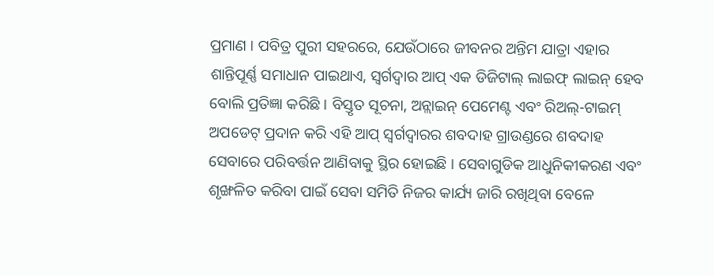ପ୍ରମାଣ । ପବିତ୍ର ପୁରୀ ସହରରେ, ଯେଉଁଠାରେ ଜୀବନର ଅନ୍ତିମ ଯାତ୍ରା ଏହାର ଶାନ୍ତିପୂର୍ଣ୍ଣ ସମାଧାନ ପାଇଥାଏ, ସ୍ୱର୍ଗଦ୍ୱାର ଆପ୍ ଏକ ଡିଜିଟାଲ୍ ଲାଇଫ୍ ଲାଇନ୍ ହେବ ବୋଲି ପ୍ରତିଜ୍ଞା କରିଛି । ବିସ୍ତୃତ ସୂଚନା, ଅନ୍ଲାଇନ୍ ପେମେଣ୍ଟ ଏବଂ ରିଅଲ୍-ଟାଇମ୍ ଅପଡେଟ୍ ପ୍ରଦାନ କରି ଏହି ଆପ୍ ସ୍ୱର୍ଗଦ୍ୱାରର ଶବଦାହ ଗ୍ରାଉଣ୍ଡରେ ଶବଦାହ ସେବାରେ ପରିବର୍ତ୍ତନ ଆଣିବାକୁ ସ୍ଥିର ହୋଇଛି । ସେବାଗୁଡିକ ଆଧୁନିକୀକରଣ ଏବଂ ଶୃଙ୍ଖଳିତ କରିବା ପାଇଁ ସେବା ସମିତି ନିଜର କାର୍ଯ୍ୟ ଜାରି ରଖିଥିବା ବେଳେ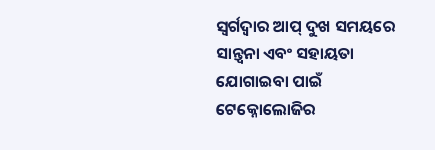ସ୍ୱର୍ଗଦ୍ୱାର ଆପ୍ ଦୁଖ ସମୟରେ ସାନ୍ତ୍ୱନା ଏବଂ ସହାୟତା ଯୋଗାଇବା ପାଇଁ ଟେକ୍ନୋଲୋଜିର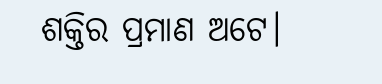ଶକ୍ତିର ପ୍ରମାଣ ଅଟେ।